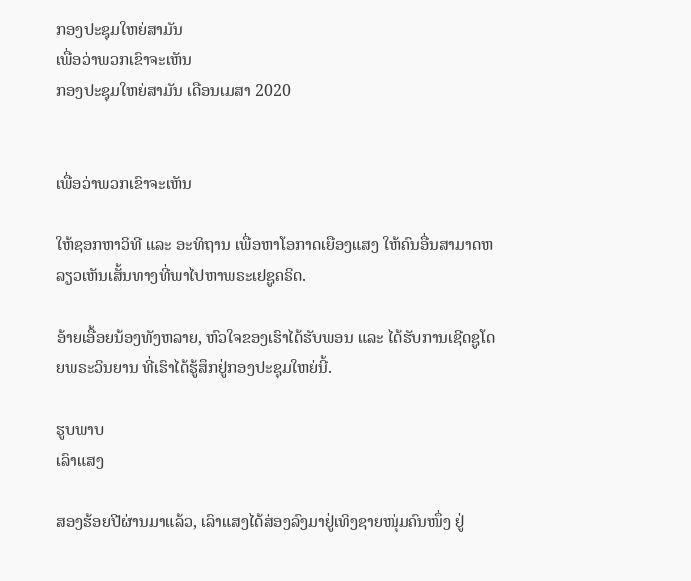ກອງປະຊຸມໃຫຍ່ສາມັນ
ເພື່ອວ່າພວກເຂົາຈະເຫັນ
ກອງປະຊຸມໃຫຍ່ສາມັນ ເດືອນເມສາ 2020


ເພື່ອວ່າພວກເຂົາຈະເຫັນ

ໃຫ້ຊອກຫາວິທີ ແລະ ອະທິຖານ ເພື່ອຫາໂອກາດເຍືອງແສງ ໃຫ້ຄົນອື່ນສາມາດຫລຽວເຫັນເສັ້ນທາງທີ່ພາໄປຫາພຣະເຢຊູຄຣິດ.

ອ້າຍເອື້ອຍນ້ອງທັງຫລາຍ, ຫົວໃຈຂອງເຮົາໄດ້ຮັບພອນ ແລະ ໄດ້ຮັບການເຊີດຊູໂດຍພຣະວິນຍານ ທີ່ເຮົາໄດ້ຮູ້ສຶກຢູ່ກອງປະຊຸມໃຫຍ່ນີ້.

ຮູບພາບ
ເລົາແສງ

ສອງຮ້ອຍປີຜ່ານມາແລ້ວ, ເລົາແສງໄດ້ສ່ອງລົງມາຢູ່ເທິງຊາຍໜຸ່ມຄົນໜຶ່ງ ຢູ່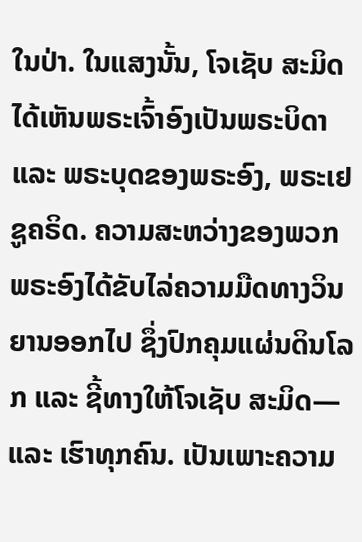ໃນປ່າ. ໃນແສງນັ້ນ, ໂຈເຊັບ ສະມິດ ໄດ້ເຫັນພຣະເຈົ້າອົງເປັນພຣະບິດາ ແລະ ພຣະບຸດຂອງພຣະອົງ, ພຣະເຢຊູຄຣິດ. ຄວາມສະຫວ່າງຂອງພວກພຣະອົງໄດ້ຂັບໄລ່ຄວາມມືດທາງວິນຍານອອກໄປ ຊຶ່ງປົກຄຸມແຜ່ນດິນໂລກ ແລະ ຊີ້ທາງໃຫ້ໂຈເຊັບ ສະມິດ—ແລະ ເຮົາທຸກຄົນ. ເປັນເພາະຄວາມ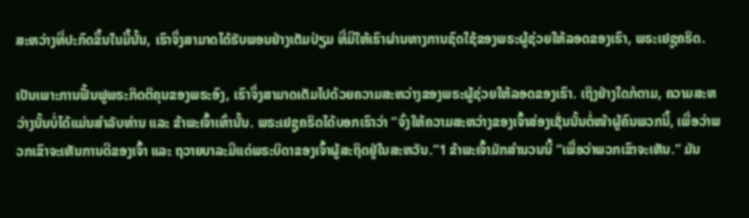ສະຫວ່າງທີ່ປະກົດຂຶ້ນໃນມື້ນັ້ນ, ເຮົາຈຶ່ງສາມາດໄດ້ຮັບພອນຢ່າງເຕັມປ່ຽມ ທີ່ມີໃຫ້ເຮົາຜ່ານທາງການຊົດໃຊ້ຂອງພຣະຜູ້ຊ່ວຍໃຫ້ລອດຂອງເຮົາ, ພຣະເຢຊູຄຣິດ.

ເປັນເພາະການຟື້ນຟູພຣະກິດຕິຄຸນຂອງພຣະອົງ, ເຮົາຈຶ່ງສາມາດເຕັມໄປດ້ວຍຄວາມສະຫວ່າງຂອງພຣະຜູ້ຊ່ວຍໃຫ້ລອດຂອງເຮົາ. ເຖິງຢ່າງໃດກໍຕາມ, ຄວາມສະຫວ່າງນັ້ນບໍ່ໄດ້ແມ່ນສຳລັບທ່ານ ແລະ ຂ້າພະເຈົ້າເທົ່ານັ້ນ. ພຣະເຢຊູຄຣິດໄດ້ບອກເຮົາວ່າ “ຈົ່ງໃຫ້ຄວາມສະຫວ່າງຂອງເຈົ້າສ່ອງເຊັ່ນນັ້ນຕໍ່ໜ້າຜູ້ຄົນພວກນີ້, ເພື່ອວ່າພວກເຂົາຈະເຫັນການດີຂອງເຈົ້າ ແລະ ຖວາຍບາລະມີແດ່ພຣະບິດາຂອງເຈົ້າຜູ້ສະຖິດຢູ່ໃນສະຫວັນ.”1 ຂ້າພະເຈົ້າມັກສຳນວນນີ້ “ເພື່ອວ່າພວກເຂົາຈະເຫັນ.” ມັນ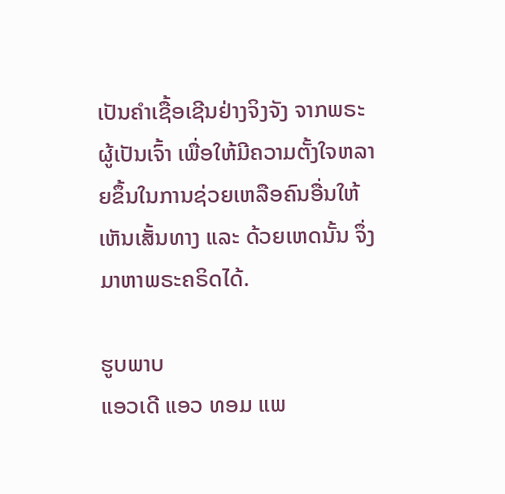ເປັນຄຳເຊື້ອເຊີນຢ່າງຈິງຈັງ ຈາກພຣະຜູ້ເປັນເຈົ້າ ເພື່ອໃຫ້ມີຄວາມຕັ້ງໃຈຫລາຍຂຶ້ນໃນການຊ່ວຍເຫລືອຄົນອື່ນໃຫ້ເຫັນເສັ້ນທາງ ແລະ ດ້ວຍເຫດນັ້ນ ຈຶ່ງມາຫາພຣະຄຣິດໄດ້.

ຮູບພາບ
ແອວເດີ ແອວ ທອມ ແພ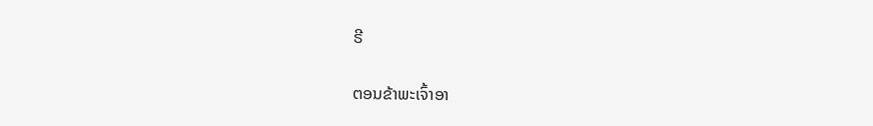ຣີ

ຕອນຂ້າພະເຈົ້າອາ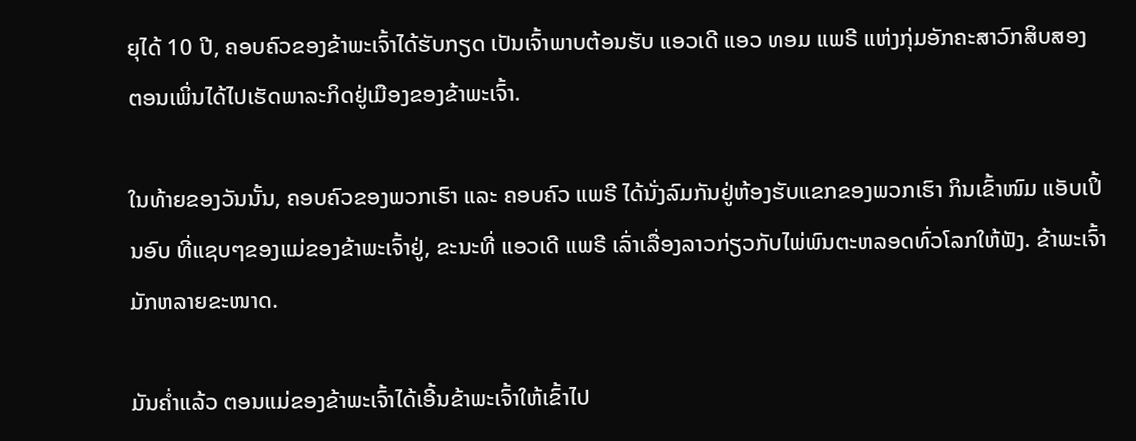ຍຸໄດ້ 10 ປີ, ຄອບຄົວຂອງຂ້າພະເຈົ້າໄດ້ຮັບກຽດ ເປັນເຈົ້າພາບຕ້ອນຮັບ ແອວເດີ ແອວ ທອມ ແພຣີ ແຫ່ງກຸ່ມອັກຄະສາວົກສິບສອງ ຕອນເພິ່ນໄດ້ໄປເຮັດພາລະກິດຢູ່ເມືອງຂອງຂ້າພະເຈົ້າ.

ໃນທ້າຍຂອງວັນນັ້ນ, ຄອບຄົວຂອງພວກເຮົາ ແລະ ຄອບຄົວ ແພຣີ ໄດ້ນັ່ງລົມກັນຢູ່ຫ້ອງຮັບແຂກຂອງພວກເຮົາ ກິນເຂົ້າໜົມ ແອັບເປິ້ນອົບ ທີ່ແຊບໆຂອງແມ່ຂອງຂ້າພະເຈົ້າຢູ່, ຂະນະທີ່ ແອວເດີ ແພຣີ ເລົ່າເລື່ອງລາວກ່ຽວກັບໄພ່ພົນຕະຫລອດທົ່ວໂລກໃຫ້ຟັງ. ຂ້າພະເຈົ້າມັກຫລາຍຂະໜາດ.

ມັນຄ່ຳແລ້ວ ຕອນແມ່ຂອງຂ້າພະເຈົ້າໄດ້ເອີ້ນຂ້າພະເຈົ້າໃຫ້ເຂົ້າໄປ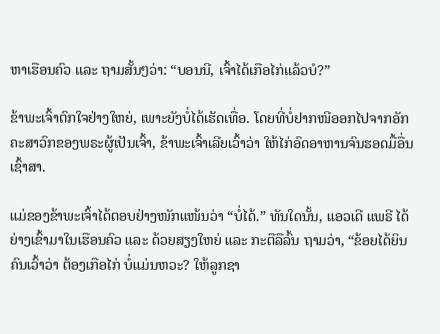ຫາເຮືອນຄົວ ແລະ ຖາມສັ້ນໆວ່າ: “ບອນນີ, ເຈົ້າໄດ້ເກືອໄກ່ແລ້ວບໍ?”

ຂ້າພະເຈົ້າຕົກໃຈຢ່າງໃຫຍ່, ເພາະຍັງບໍ່ໄດ້ເຮັດເທື່ອ. ໂດຍທີ່ບໍ່ຢາກໜີອອກໄປຈາກອັກຄະສາວົກຂອງພຣະຜູ້ເປັນເຈົ້າ, ຂ້າພະເຈົ້າເລີຍເວົ້າວ່າ ໃຫ້ໄກ່ອົດອາຫານຈົນຮອດມື້ອື່ນເຊົ້າສາ.

ແມ່ຂອງຂ້າພະເຈົ້າໄດ້ຕອບຢ່າງໜັກແໜ້ນວ່າ “ບໍ່ໄດ້.” ທັນໃດນັ້ນ, ແອວເດີ ແພຣີ ໄດ້ຍ່າງເຂົ້າມາໃນເຮືອນຄົວ ແລະ ດ້ວຍສຽງໃຫຍ່ ແລະ ກະຕືລືລົ້ນ ຖາມວ່າ, “ຂ້ອຍໄດ້ຍິນຄົນເວົ້າວ່າ ຕ້ອງເກືອໄກ່ ບໍ່ແມ່ນຫວະ? ໃຫ້ລູກຊາ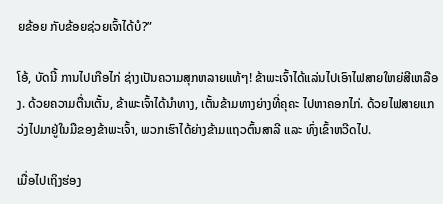ຍຂ້ອຍ ກັບຂ້ອຍຊ່ວຍເຈົ້າໄດ້ບໍ?”

ໂອ້, ບັດນີ້ ການໄປເກືອໄກ່ ຊ່າງເປັນຄວາມສຸກຫລາຍແທ້ໆ! ຂ້າພະເຈົ້າໄດ້ແລ່ນໄປເອົາໄຟສາຍໃຫຍ່ສີເຫລືອງ. ດ້ວຍຄວາມຕື່ນເຕັ້ນ, ຂ້າພະເຈົ້າໄດ້ນຳທາງ, ເຕັ້ນຂ້າມທາງຍ່າງທີ່ຄຸຄະ ໄປຫາຄອກໄກ່. ດ້ວຍໄຟສາຍແກວ່ງໄປມາຢູ່ໃນມືຂອງຂ້າພະເຈົ້າ, ພວກເຮົາໄດ້ຍ່າງຂ້າມແຖວຕົ້ນສາລີ ແລະ ທົ່ງເຂົ້າຫວີດໄປ.

ເມື່ອໄປເຖິງຮ່ອງ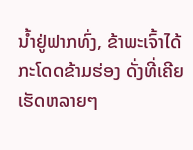ນ້ຳຢູ່ຟາກທົ່ງ, ຂ້າພະເຈົ້າໄດ້ກະໂດດຂ້າມຮ່ອງ ດັ່ງທີ່ເຄີຍເຮັດຫລາຍໆ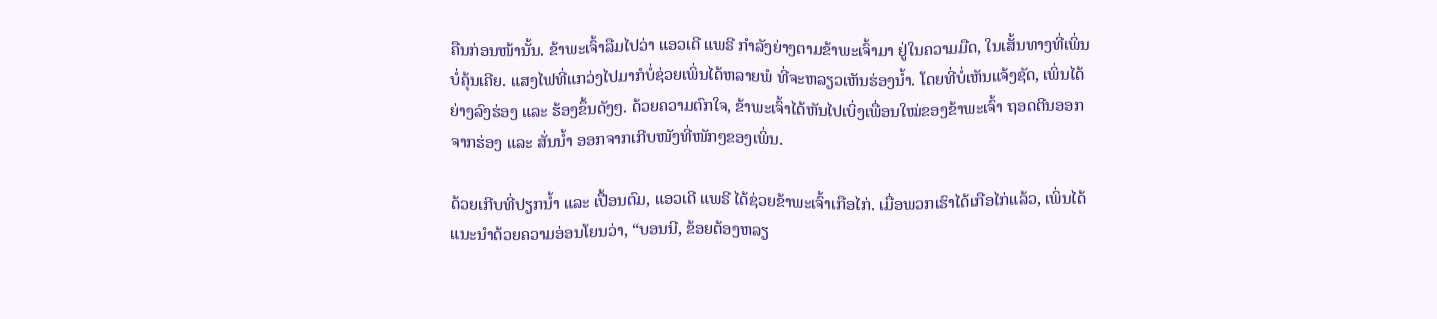ຄືນກ່ອນໜ້ານັ້ນ. ຂ້າພະເຈົ້າລືມໄປວ່າ ແອວເດີ ແພຣີ ກຳລັງຍ່າງຕາມຂ້າພະເຈົ້າມາ ຢູ່ໃນຄວາມມືດ, ໃນເສັ້ນທາງທີ່ເພິ່ນບໍ່ຄຸ້ນເຄີຍ. ແສງໄຟທີ່ແກວ່ງໄປມາກໍບໍ່ຊ່ວຍເພິ່ນໄດ້ຫລາຍພໍ ທີ່ຈະຫລຽວເຫັນຮ່ອງນ້ຳ. ໂດຍທີ່ບໍ່ເຫັນແຈ້ງຊັດ, ເພິ່ນໄດ້ຍ່າງລົງຮ່ອງ ແລະ ຮ້ອງຂຶ້ນດັງໆ. ດ້ວຍຄວາມຕົກໃຈ, ຂ້າພະເຈົ້າໄດ້ຫັນໄປເບິ່ງເພື່ອນໃໝ່ຂອງຂ້າພະເຈົ້າ ຖອດຕີນອອກຈາກຮ່ອງ ແລະ ສັ່ນນ້ຳ ອອກຈາກເກີບໜັງທີ່ໜັກໆຂອງເພິ່ນ.

ດ້ວຍເກີບທີ່ປຽກນ້ຳ ແລະ ເປື້ອນຕົມ, ແອວເດີ ແພຣີ ໄດ້ຊ່ວຍຂ້າພະເຈົ້າເກືອໄກ່. ເມື່ອພວກເຮົາໄດ້ເກືອໄກ່ແລ້ວ, ເພິ່ນໄດ້ແນະນຳດ້ວຍຄວາມອ່ອນໂຍນວ່າ, “ບອນນີ, ຂ້ອຍຕ້ອງຫລຽ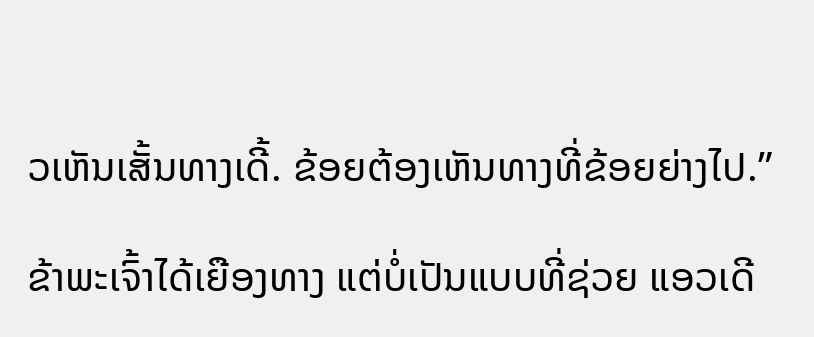ວເຫັນເສັ້ນທາງເດີ້. ຂ້ອຍຕ້ອງເຫັນທາງທີ່ຂ້ອຍຍ່າງໄປ.”

ຂ້າພະເຈົ້າໄດ້ເຍືອງທາງ ແຕ່ບໍ່ເປັນແບບທີ່ຊ່ວຍ ແອວເດີ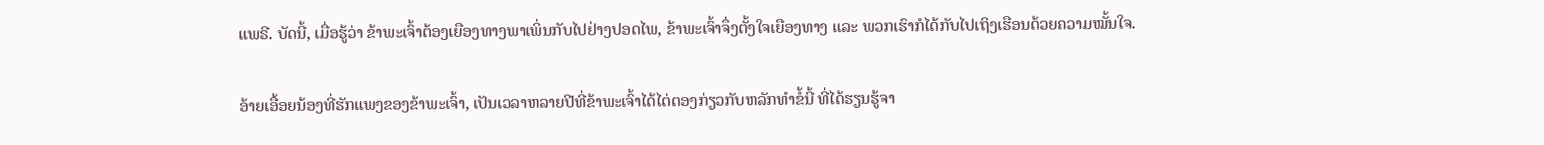ແພຣີ. ບັດນີ້, ເມື່ອຮູ້ວ່າ ຂ້າພະເຈົ້າຕ້ອງເຍືອງທາງພາເພິ່ນກັບໄປຢ່າງປອດໄພ, ຂ້າພະເຈົ້າຈຶ່ງຕັ້ງໃຈເຍືອງທາງ ແລະ ພວກເຮົາກໍໄດ້ກັບໄປເຖິງເຮືອນດ້ວຍຄວາມໝັ້ນໃຈ.

ອ້າຍເອື້ອຍນ້ອງທີ່ຮັກແພງຂອງຂ້າພະເຈົ້າ, ເປັນເວລາຫລາຍປີທີ່ຂ້າພະເຈົ້າໄດ້ໄຕ່ຕອງກ່ຽວກັບຫລັກທຳຂໍ້ນີ້ ທີ່ໄດ້ຮຽນຮູ້ຈາ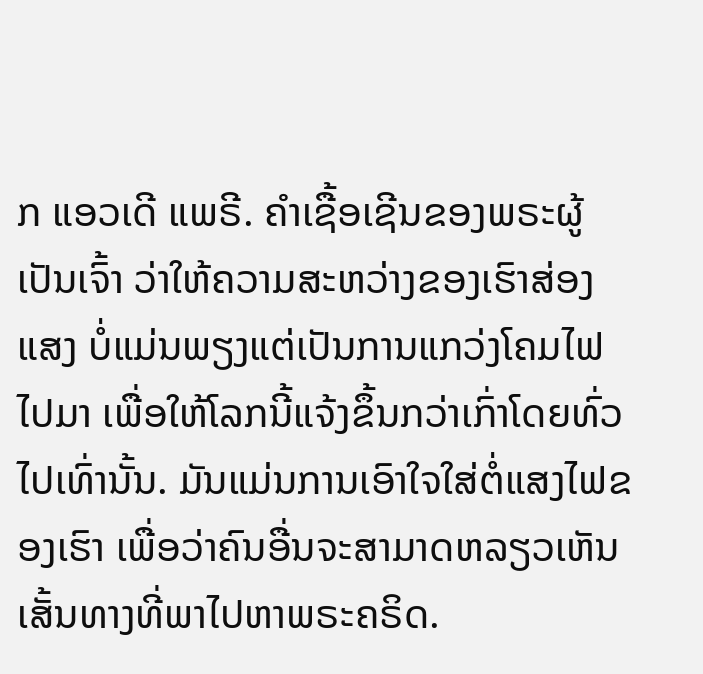ກ ແອວເດີ ແພຣີ. ຄຳເຊື້ອເຊີນຂອງພຣະຜູ້ເປັນເຈົ້າ ວ່າໃຫ້ຄວາມສະຫວ່າງຂອງເຮົາສ່ອງແສງ ບໍ່ແມ່ນພຽງແຕ່ເປັນການແກວ່ງໂຄມໄຟໄປມາ ເພື່ອໃຫ້ໂລກນີ້ແຈ້ງຂຶ້ນກວ່າເກົ່າໂດຍທົ່ວໄປເທົ່ານັ້ນ. ມັນແມ່ນການເອົາໃຈໃສ່ຕໍ່ແສງໄຟຂອງເຮົາ ເພື່ອວ່າຄົນອື່ນຈະສາມາດຫລຽວເຫັນເສັ້ນທາງທີ່ພາໄປຫາພຣະຄຣິດ.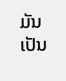ມັນເປັນ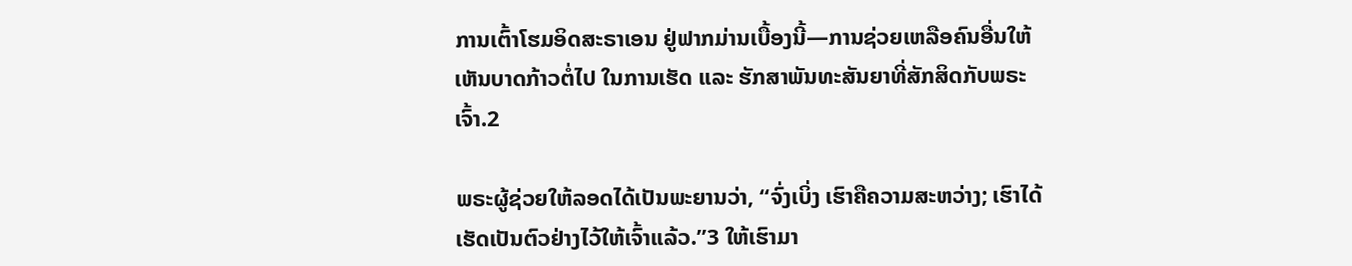ການເຕົ້າໂຮມອິດສະຣາເອນ ຢູ່ຟາກມ່ານເບື້ອງນີ້—ການຊ່ວຍເຫລືອຄົນອື່ນໃຫ້ເຫັນບາດກ້າວຕໍ່ໄປ ໃນການເຮັດ ແລະ ຮັກສາພັນທະສັນຍາທີ່ສັກສິດກັບພຣະເຈົ້າ.2

ພຣະຜູ້ຊ່ວຍໃຫ້ລອດໄດ້ເປັນພະຍານວ່າ, “ຈົ່ງເບິ່ງ ເຮົາຄືຄວາມສະຫວ່າງ; ເຮົາໄດ້ເຮັດເປັນຕົວຢ່າງໄວ້ໃຫ້ເຈົ້າແລ້ວ.”3 ໃຫ້ເຮົາມາ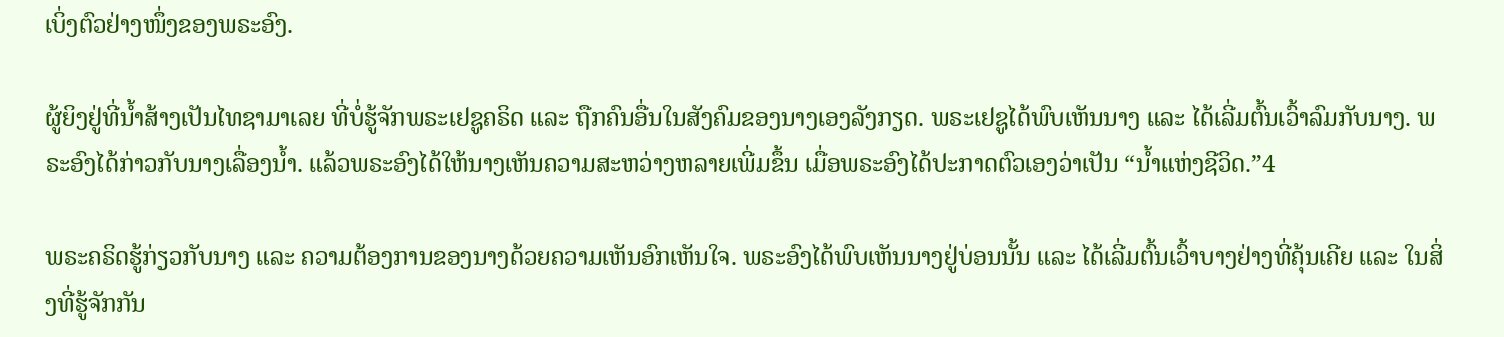ເບິ່ງຕົວຢ່າງໜຶ່ງຂອງພຣະອົງ.

ຜູ້ຍິງຢູ່ທີ່ນ້ຳສ້າງເປັນໄທຊາມາເລຍ ທີ່ບໍ່ຮູ້ຈັກພຣະເຢຊູຄຣິດ ແລະ ຖືກຄົນອື່ນໃນສັງຄົມຂອງນາງເອງລັງກຽດ. ພຣະເຢຊູໄດ້ພົບເຫັນນາງ ແລະ ໄດ້ເລີ່ມຕົ້ນເວົ້າລົມກັບນາງ. ພຣະອົງໄດ້ກ່າວກັບນາງເລື່ອງນ້ຳ. ແລ້ວພຣະອົງໄດ້ໃຫ້ນາງເຫັນຄວາມສະຫວ່າງຫລາຍເພີ່ມຂຶ້ນ ເມື່ອພຣະອົງໄດ້ປະກາດຕົວເອງວ່າເປັນ “ນ້ຳແຫ່ງຊີວິດ.”4

ພຣະຄຣິດຮູ້ກ່ຽວກັບນາງ ແລະ ຄວາມຕ້ອງການຂອງນາງດ້ວຍຄວາມເຫັນອົກເຫັນໃຈ. ພຣະອົງໄດ້ພົບເຫັນນາງຢູ່ບ່ອນນັ້ນ ແລະ ໄດ້ເລີ່ມຕົ້ນເວົ້າບາງຢ່າງທີ່ຄຸ້ນເຄີຍ ແລະ ໃນສິ່ງທີ່ຮູ້ຈັກກັນ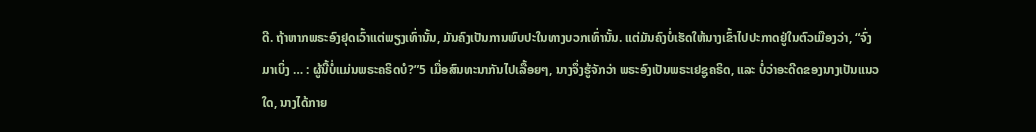ດີ. ຖ້າຫາກພຣະອົງຢຸດເວົ້າແຕ່ພຽງເທົ່ານັ້ນ, ມັນຄົງເປັນການພົບປະໃນທາງບວກເທົ່ານັ້ນ. ແຕ່ມັນຄົງບໍ່ເຮັດໃຫ້ນາງເຂົ້າໄປປະກາດຢູ່ໃນຕົວເມືອງວ່າ, “ຈົ່ງມາເບິ່ງ … : ຜູ້ນີ້ບໍ່ແມ່ນພຣະຄຣິດບໍ?”5 ເມື່ອສົນທະນາກັນໄປເລື້ອຍໆ, ນາງຈຶ່ງຮູ້ຈັກວ່າ ພຣະອົງເປັນພຣະເຢຊູຄຣິດ, ແລະ ບໍ່ວ່າອະດີດຂອງນາງເປັນແນວໃດ, ນາງໄດ້ກາຍ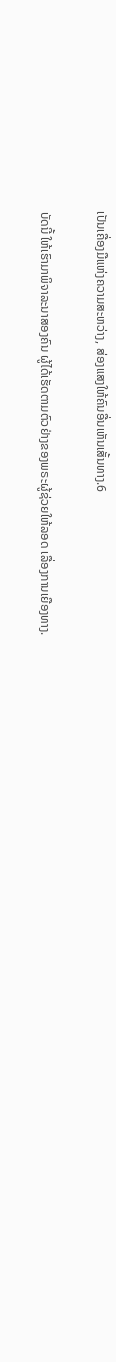ເປັນເຄື່ອງມືແຫ່ງຄວາມສະຫວ່າງ, ສ່ອງແສງໃຫ້ຄົນອື່ນເຫັນເສັ້ນທາງ.6

ບັດນີ້ ໃຫ້ເຮົາມາພິຈາລະນາສອງຄົນ ຜູ້ໄດ້ເຮັດຕາມຕົວຢ່າງຂອງພຣະຜູ້ຊ່ວຍໃຫ້ລອດ ເລື່ອງການເຍືອງທາງ.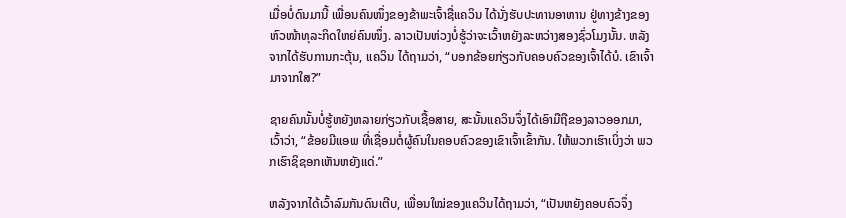ເມື່ອບໍ່ດົນມານີ້ ເພື່ອນຄົນໜຶ່ງຂອງຂ້າພະເຈົ້າຊື່ແຄວິນ ໄດ້ນັ່ງຮັບປະທານອາຫານ ຢູ່ທາງຂ້າງຂອງຫົວໜ້າທຸລະກິດໃຫຍ່ຄົນໜຶ່ງ. ລາວເປັນຫ່ວງບໍ່ຮູ້ວ່າຈະເວົ້າຫຍັງລະຫວ່າງສອງຊົ່ວໂມງນັ້ນ. ຫລັງຈາກໄດ້ຮັບການກະຕຸ້ນ, ແຄວິນ ໄດ້ຖາມວ່າ, “ບອກຂ້ອຍກ່ຽວກັບຄອບຄົວຂອງເຈົ້າໄດ້ບໍ. ເຂົາເຈົ້າມາຈາກໃສ?”

ຊາຍຄົນນັ້ນບໍ່ຮູ້ຫຍັງຫລາຍກ່ຽວກັບເຊື້ອສາຍ, ສະນັ້ນແຄວິນຈຶ່ງໄດ້ເອົາມືຖືຂອງລາວອອກມາ, ເວົ້າວ່າ, “ຂ້ອຍມີແອພ ທີ່ເຊື່ອມຕໍ່ຜູ້ຄົນໃນຄອບຄົວຂອງເຂົາເຈົ້າເຂົ້າກັນ. ໃຫ້ພວກເຮົາເບິ່ງວ່າ ພວກເຮົາຊິຊອກເຫັນຫຍັງແດ່.”

ຫລັງຈາກໄດ້ເວົ້າລົມກັນດົນເຕີບ, ເພື່ອນໃໝ່ຂອງແຄວິນໄດ້ຖາມວ່າ, “ເປັນຫຍັງຄອບຄົວຈຶ່ງ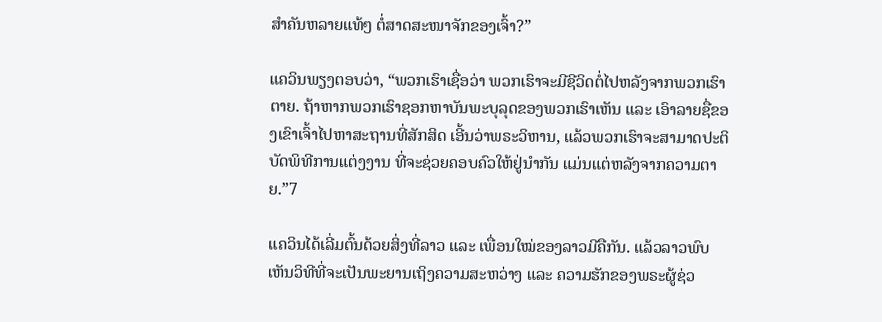ສຳຄັນຫລາຍແທ້ໆ ຕໍ່ສາດສະໜາຈັກຂອງເຈົ້າ?”

ແຄວິນພຽງຕອບວ່າ, “ພວກເຮົາເຊື່ອວ່າ ພວກເຮົາຈະມີຊີວິດຕໍ່ໄປຫລັງຈາກພວກເຮົາຕາຍ. ຖ້າຫາກພວກເຮົາຊອກຫາບັນພະບຸລຸດຂອງພວກເຮົາເຫັນ ແລະ ເອົາລາຍຊື່ຂອງເຂົາເຈົ້າໄປຫາສະຖານທີ່ສັກສິດ ເອີ້ນວ່າພຣະວິຫານ, ແລ້ວພວກເຮົາຈະສາມາດປະຕິບັດພິທີການແຕ່ງງານ ທີ່ຈະຊ່ວຍຄອບຄົວໃຫ້ຢູ່ນຳກັນ ແມ່ນແຕ່ຫລັງຈາກຄວາມຕາຍ.”7

ແຄວິນໄດ້ເລີ່ມຕົ້ນດ້ວຍສິ່ງທີ່ລາວ ແລະ ເພື່ອນໃໝ່ຂອງລາວມີຄືກັນ. ແລ້ວລາວພົບເຫັນວິທີທີ່ຈະເປັນພະຍານເຖິງຄວາມສະຫວ່າງ ແລະ ຄວາມຮັກຂອງພຣະຜູ້ຊ່ວ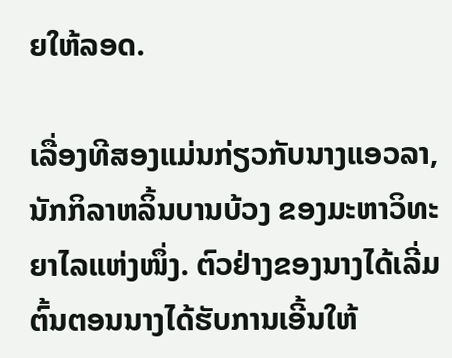ຍໃຫ້ລອດ.

ເລື່ອງທີສອງແມ່ນກ່ຽວກັບນາງແອວລາ, ນັກກິລາຫລິ້ນບານບ້ວງ ຂອງມະຫາວິທະຍາໄລແຫ່ງໜຶ່ງ. ຕົວຢ່າງຂອງນາງໄດ້ເລີ່ມຕົ້ນຕອນນາງໄດ້ຮັບການເອີ້ນໃຫ້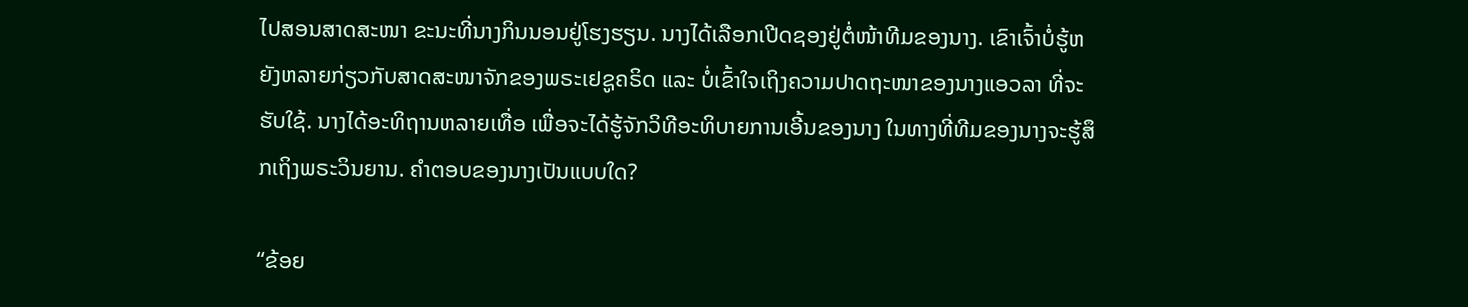ໄປສອນສາດສະໜາ ຂະນະທີ່ນາງກິນນອນຢູ່ໂຮງຮຽນ. ນາງໄດ້ເລືອກເປີດຊອງຢູ່ຕໍ່ໜ້າທີມຂອງນາງ. ເຂົາເຈົ້າບໍ່ຮູ້ຫຍັງຫລາຍກ່ຽວກັບສາດສະໜາຈັກຂອງພຣະເຢຊູຄຣິດ ແລະ ບໍ່ເຂົ້າໃຈເຖິງຄວາມປາດຖະໜາຂອງນາງແອວລາ ທີ່ຈະຮັບໃຊ້. ນາງໄດ້ອະທິຖານຫລາຍເທື່ອ ເພື່ອຈະໄດ້ຮູ້ຈັກວິທີອະທິບາຍການເອີ້ນຂອງນາງ ໃນທາງທີ່ທີມຂອງນາງຈະຮູ້ສຶກເຖິງພຣະວິນຍານ. ຄຳຕອບຂອງນາງເປັນແບບໃດ?

“ຂ້ອຍ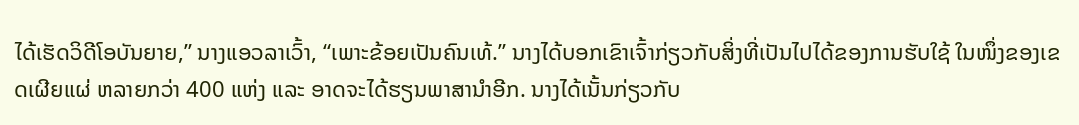ໄດ້ເຮັດວິດີໂອບັນຍາຍ,” ນາງແອວລາເວົ້າ, “ເພາະຂ້ອຍເປັນຄົນເທ້.” ນາງໄດ້ບອກເຂົາເຈົ້າກ່ຽວກັບສິ່ງທີ່ເປັນໄປໄດ້ຂອງການຮັບໃຊ້ ໃນໜຶ່ງຂອງເຂດເຜີຍແຜ່ ຫລາຍກວ່າ 400 ແຫ່ງ ແລະ ອາດຈະໄດ້ຮຽນພາສານຳອີກ. ນາງໄດ້ເນັ້ນກ່ຽວກັບ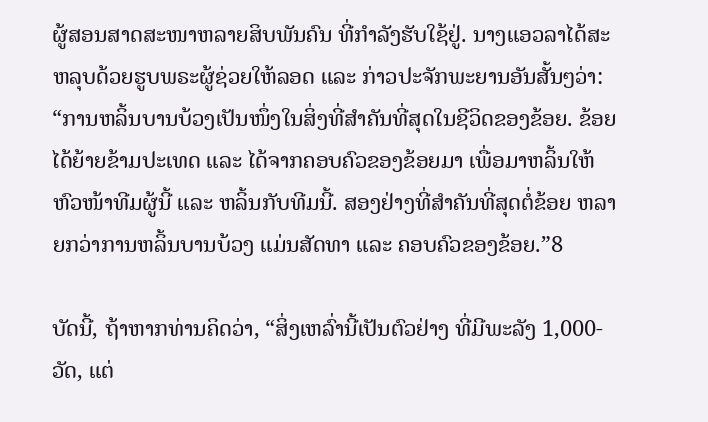ຜູ້ສອນສາດສະໜາຫລາຍສິບພັນຄົນ ທີ່ກຳລັງຮັບໃຊ້ຢູ່. ນາງແອວລາໄດ້ສະຫລຸບດ້ວຍຮູບພຣະຜູ້ຊ່ວຍໃຫ້ລອດ ແລະ ກ່າວປະຈັກພະຍານອັນສັ້ນໆວ່າ: “ການຫລິ້ນບານບ້ວງເປັນໜຶ່ງໃນສິ່ງທີ່ສຳຄັນທີ່ສຸດໃນຊີວິດຂອງຂ້ອຍ. ຂ້ອຍໄດ້ຍ້າຍຂ້າມປະເທດ ແລະ ໄດ້ຈາກຄອບຄົວຂອງຂ້ອຍມາ ເພື່ອມາຫລິ້ນໃຫ້ຫົວໜ້າທີມຜູ້ນີ້ ແລະ ຫລິ້ນກັບທີມນີ້. ສອງຢ່າງທີ່ສຳຄັນທີ່ສຸດຕໍ່ຂ້ອຍ ຫລາຍກວ່າການຫລິ້ນບານບ້ວງ ແມ່ນສັດທາ ແລະ ຄອບຄົວຂອງຂ້ອຍ.”8

ບັດນີ້, ຖ້າຫາກທ່ານຄິດວ່າ, “ສິ່ງເຫລົ່ານີ້ເປັນຕົວຢ່າງ ທີ່ມີພະລັງ 1,000-ວັດ, ແຕ່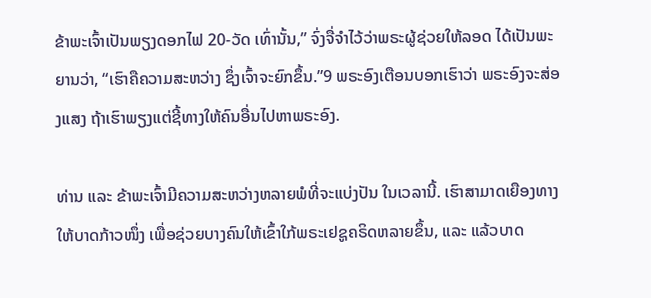ຂ້າພະເຈົ້າເປັນພຽງດອກໄຟ 20-ວັດ ເທົ່ານັ້ນ,” ຈົ່ງຈື່ຈຳໄວ້ວ່າພຣະຜູ້ຊ່ວຍໃຫ້ລອດ ໄດ້ເປັນພະຍານວ່າ, “ເຮົາຄືຄວາມສະຫວ່າງ ຊຶ່ງເຈົ້າຈະຍົກຂຶ້ນ.”9 ພຣະອົງເຕືອນບອກເຮົາວ່າ ພຣະອົງຈະສ່ອງແສງ ຖ້າເຮົາພຽງແຕ່ຊີ້ທາງໃຫ້ຄົນອື່ນໄປຫາພຣະອົງ.

ທ່ານ ແລະ ຂ້າພະເຈົ້າມີຄວາມສະຫວ່າງຫລາຍພໍທີ່ຈະແບ່ງປັນ ໃນເວລານີ້. ເຮົາສາມາດເຍືອງທາງໃຫ້ບາດກ້າວໜຶ່ງ ເພື່ອຊ່ວຍບາງຄົນໃຫ້ເຂົ້າໃກ້ພຣະເຢຊູຄຣິດຫລາຍຂຶ້ນ, ແລະ ແລ້ວບາດ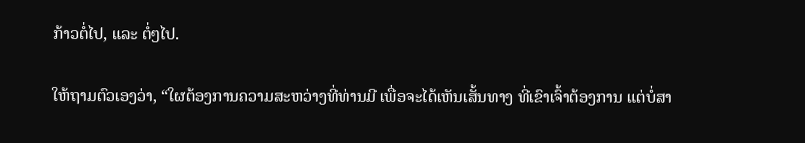ກ້າວຕໍ່ໄປ, ແລະ ຕໍ່ໆໄປ.

ໃຫ້ຖາມຕົວເອງວ່າ, “ໃຜຕ້ອງການຄວາມສະຫວ່າງທີ່ທ່ານມີ ເພື່ອຈະໄດ້ເຫັນເສັ້ນທາງ ທີ່ເຂົາເຈົ້າຕ້ອງການ ແຕ່ບໍ່ສາ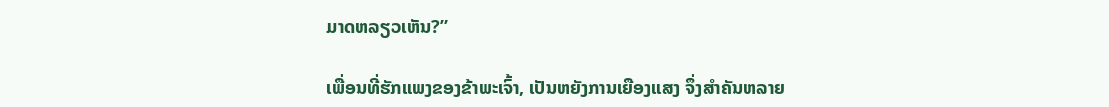ມາດຫລຽວເຫັນ?”

ເພື່ອນທີ່ຮັກແພງຂອງຂ້າພະເຈົ້າ, ເປັນຫຍັງການເຍືອງແສງ ຈຶ່ງສຳຄັນຫລາຍ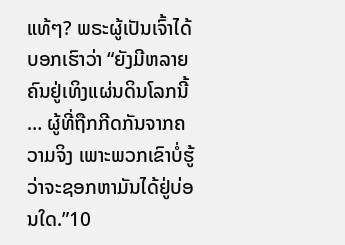ແທ້ໆ? ພຣະຜູ້ເປັນເຈົ້າໄດ້ບອກເຮົາວ່າ “ຍັງມີຫລາຍຄົນຢູ່ເທິງແຜ່ນດິນໂລກນີ້ … ຜູ້ທີ່ຖືກກີດກັນຈາກຄວາມຈິງ ເພາະພວກເຂົາບໍ່ຮູ້ວ່າຈະຊອກຫາມັນໄດ້ຢູ່ບ່ອນໃດ.”10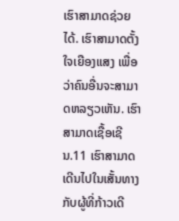ເຮົາສາມາດຊ່ວຍໄດ້. ເຮົາສາມາດຕັ້ງໃຈເຍືອງແສງ ເພື່ອວ່າຄົນອື່ນຈະສາມາດຫລຽວເຫັນ. ເຮົາສາມາດເຊື້ອເຊີນ.11 ເຮົາສາມາດເດີນໄປໃນເສັ້ນທາງກັບຜູ້ທີ່ກ້າວເດີ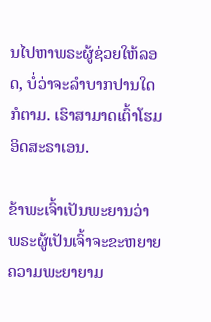ນໄປຫາພຣະຜູ້ຊ່ວຍໃຫ້ລອດ, ບໍ່ວ່າຈະລຳບາກປານໃດກໍຕາມ. ເຮົາສາມາດເຕົ້າໂຮມອິດສະຣາເອນ.

ຂ້າພະເຈົ້າເປັນພະຍານວ່າ ພຣະຜູ້ເປັນເຈົ້າຈະຂະຫຍາຍຄວາມພະຍາຍາມ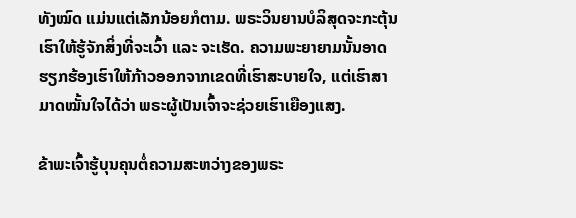ທັງໝົດ ແມ່ນແຕ່ເລັກນ້ອຍກໍຕາມ. ພຣະວິນຍານບໍລິສຸດຈະກະຕຸ້ນເຮົາໃຫ້ຮູ້ຈັກສິ່ງທີ່ຈະເວົ້າ ແລະ ຈະເຮັດ. ຄວາມພະຍາຍາມນັ້ນອາດຮຽກຮ້ອງເຮົາໃຫ້ກ້າວອອກຈາກເຂດທີ່ເຮົາສະບາຍໃຈ, ແຕ່ເຮົາສາມາດໝັ້ນໃຈໄດ້ວ່າ ພຣະຜູ້ເປັນເຈົ້າຈະຊ່ວຍເຮົາເຍືອງແສງ.

ຂ້າພະເຈົ້າຮູ້ບຸນຄຸນຕໍ່ຄວາມສະຫວ່າງຂອງພຣະ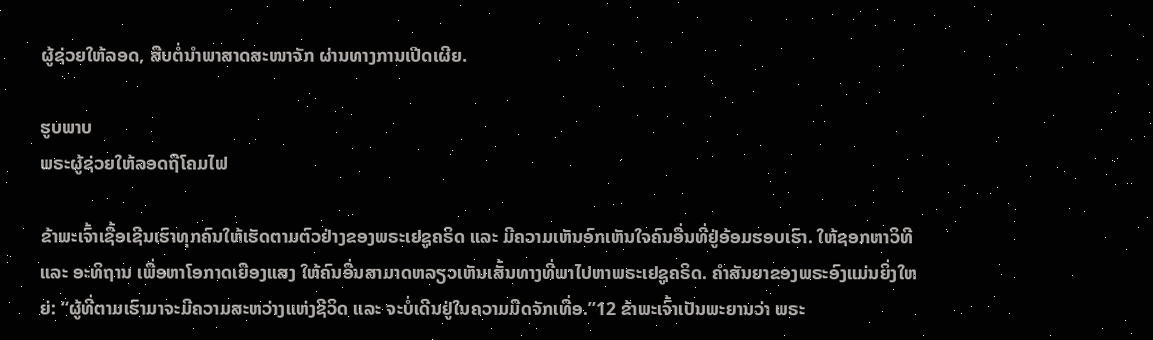ຜູ້ຊ່ວຍໃຫ້ລອດ, ສືບຕໍ່ນຳພາສາດສະໜາຈັກ ຜ່ານທາງການເປີດເຜີຍ.

ຮູບພາບ
ພຣະຜູ້ຊ່ວຍໃຫ້ລອດຖືໂຄມໄຟ

ຂ້າພະເຈົ້າເຊື້ອເຊີນເຮົາທຸກຄົນໃຫ້ເຮັດຕາມຕົວຢ່າງຂອງພຣະເຢຊູຄຣິດ ແລະ ມີຄວາມເຫັນອົກເຫັນໃຈຄົນອື່ນທີ່ຢູ່ອ້ອມຮອບເຮົາ. ໃຫ້ຊອກຫາວິທີ ແລະ ອະທິຖານ ເພື່ອຫາໂອກາດເຍືອງແສງ ໃຫ້ຄົນອື່ນສາມາດຫລຽວເຫັນເສັ້ນທາງທີ່ພາໄປຫາພຣະເຢຊູຄຣິດ. ຄຳສັນຍາຂອງພຣະອົງແມ່ນຍິ່ງໃຫຍ່: “ຜູ້ທີ່ຕາມເຮົາມາຈະມີຄວາມສະຫວ່າງແຫ່ງຊີວິດ ແລະ ຈະບໍ່ເດີນຢູ່ໃນຄວາມມືດຈັກເທື່ອ.”12 ຂ້າພະເຈົ້າເປັນພະຍານວ່າ ພຣະ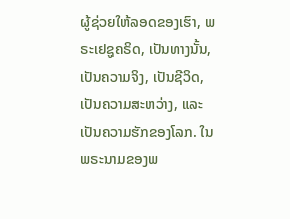ຜູ້ຊ່ວຍໃຫ້ລອດຂອງເຮົາ, ພຣະເຢຊູຄຣິດ, ເປັນທາງນັ້ນ, ເປັນຄວາມຈິງ, ເປັນຊີວິດ, ເປັນຄວາມສະຫວ່າງ, ແລະ ເປັນຄວາມຮັກຂອງໂລກ. ໃນພຣະນາມຂອງພ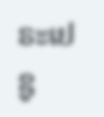ຣະເຢຊູ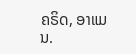ຄຣິດ, ອາແມນ.